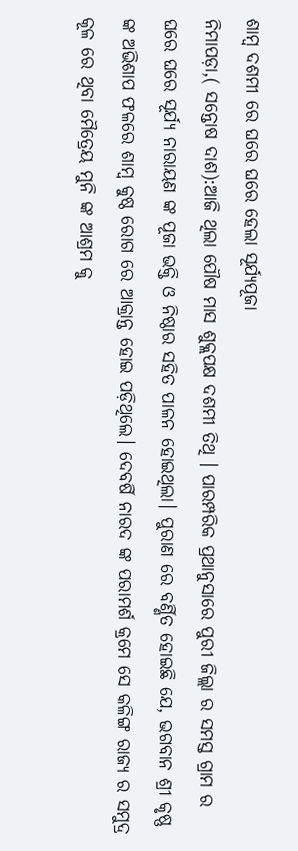ଶାମ୍ବ ଦଶମୀ ରେ ଘରେ ଘରେ ହେଲା ସୂର୍ଯ୍ୟପୂଜା
ନିମାପଡ଼ା,( ସନ୍ତୋଷ ଦାଶ):ଆଜି ଥିଲା ପୌଷ ମାସ ଶୁକ୍ଲପକ୍ଷ ଦଶମୀ ତିଥି । ପାରମ୍ପରିକ ପ୍ରଥାନୁସାରେ ପୁରୀ ଜିଲ୍ଲା ର ସମସ୍ତ ଗ୍ରାମ ର ଘରେ ଘରେ ସୂର୍ଯ୍ୟ ନାରାୟଣ ଙ୍କ ପୂଜା ଭକ୍ତି ଓ ନିଷ୍ଠାର ସହିତ ପାଳନ ହୋଇଥିଲା। ପୁରାଣ ରେ ବର୍ଣ୍ଣିତ ହୋଇଛି ଯେ, ଭଗବାନ ଶ୍ରୀ କୃଷ୍ଣ ଙ୍କ ଅଭିଶାପ ଫଳରେ ଶାମ୍ବ କୁଷ୍ଠ ରୋଗ ରେ ଆକ୍ରାନ୍ତ ହୋଇ ପଡ଼ିଥିଲେ। ଦେବର୍ଷି ନାରଦ ଙ୍କ ପରାମର୍ଶ କ୍ରମେ ସେ କଳିଙ୍ଗ ରାଜ୍ୟ ର ସମୁଦ୍ର କୂଳ ରେ ଥିବା ମୈତ୍ରେୟ ମୁନି ଙ୍କ ଆଶ୍ରମ କୁ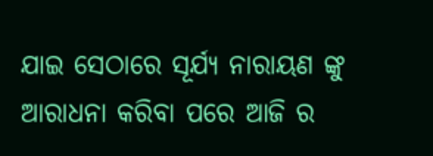ଯାଇ ସେଠାରେ ସୂର୍ଯ୍ୟ ନାରାୟଣ ଙ୍କୁ ଆରାଧନା କରିବା ପରେ ଆଜି ର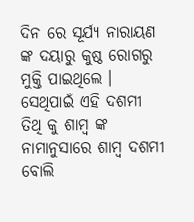ଦିନ ରେ ସୂର୍ଯ୍ୟ ନାରାୟଣ ଙ୍କ ଦୟାରୁ କୁଷ୍ଠ ରୋଗରୁ ମୁକ୍ତି ପାଇଥିଲେ । ସେଥିପାଇଁ ଏହି ଦଶମୀ ତିଥି କୁ ଶାମ୍ବ ଙ୍କ ନାମାନୁସାରେ ଶାମ୍ବ ଦଶମୀ ବୋଲି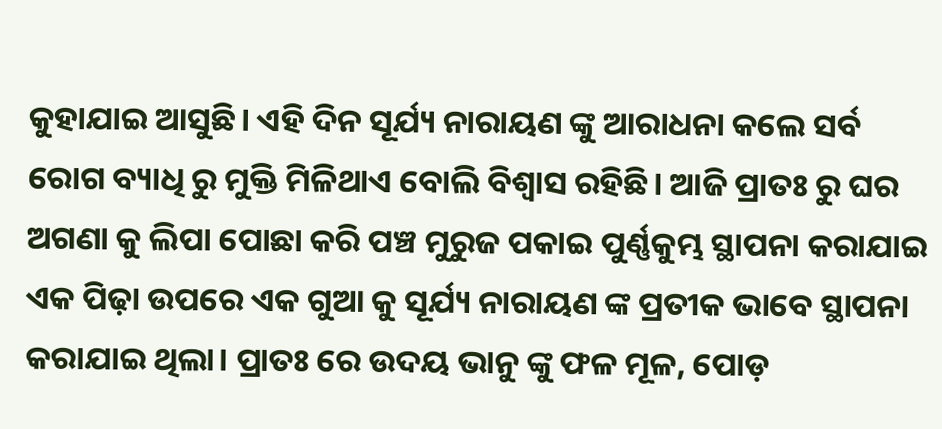କୁହାଯାଇ ଆସୁଛି। ଏହି ଦିନ ସୂର୍ଯ୍ୟ ନାରାୟଣ ଙ୍କୁ ଆରାଧନା କଲେ ସର୍ବ ରୋଗ ବ୍ୟାଧି ରୁ ମୁକ୍ତି ମିଳିଥାଏ ବୋଲି ବିଶ୍ୱାସ ରହିଛି। ଆଜି ପ୍ରାତଃ ରୁ ଘର ଅଗଣା କୁ ଲିପା ପୋଛା କରି ପଞ୍ଚ ମୁରୁଜ ପକାଇ ପୁର୍ଣ୍ଣକୁମ୍ଭ ସ୍ଥାପନା କରାଯାଇ ଏକ ପିଢ଼ା ଉପରେ ଏକ ଗୁଆ କୁ ସୂର୍ଯ୍ୟ ନାରାୟଣ ଙ୍କ ପ୍ରତୀକ ଭାବେ ସ୍ଥାପନା କରାଯାଇ ଥିଲା। ପ୍ରାତଃ ରେ ଉଦୟ ଭାନୁ ଙ୍କୁ ଫଳ ମୂଳ, ପୋଡ଼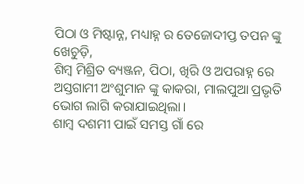ପିଠା ଓ ମିଷ୍ଟାନ୍ନ, ମଧ୍ୟାହ୍ନ ର ତେଜୋଦୀପ୍ତ ତପନ ଙ୍କୁ ଖେଚୁଡ଼ି,
ଶିମ୍ବ ମିଶ୍ରିତ ବ୍ୟଞ୍ଜନ, ପିଠା, ଖିରି ଓ ଅପରାହ୍ନ ରେ ଅସ୍ତଗାମୀ ଅଂଶୁମାନ ଙ୍କୁ କାକରା, ମାଲପୁଆ ପ୍ରଭୃତି ଭୋଗ ଲାଗି କରାଯାଇଥିଲା।
ଶାମ୍ବ ଦଶମୀ ପାଇଁ ସମସ୍ତ ଗାଁ ରେ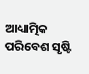ଆଧ୍ୟାତ୍ମିକ ପରିବେଶ ସୃଷ୍ଟି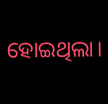ହୋଇଥିଲା।